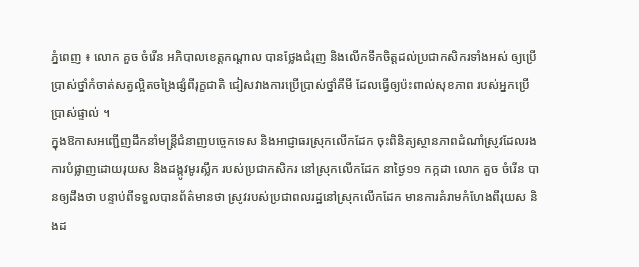ភ្នំពេញ ៖ លោក គួច ចំរើន អភិបាលខេត្តកណ្ដាល បានថ្លែងជំរុញ និងលើកទឹកចិត្តដល់ប្រជាកសិករទាំងអស់ ឲ្យប្រើប្រាស់ថ្នាំកំចាត់សត្វល្អិតចង្រៃផ្សំពីរុក្ខជាតិ ជៀសវាងការប្រើប្រាស់ថ្នាំគីមី ដែលធ្វើឲ្យប៉ះពាល់សុខភាព របស់អ្នកប្រើប្រាស់ផ្ទាល់ ។
ក្នុងឱកាសអញ្ជើញដឹកនាំមន្ត្រីជំនាញបច្ចេកទេស និងអាជ្ញាធរស្រុកលើកដែក ចុះពិនិត្យស្ថានភាពដំណាំស្រូវដែលរងការបំផ្លាញដោយរុយស និងដង្កូវមូរស្លឹក របស់ប្រជាកសិករ នៅស្រុកលើកដែក នាថ្ងៃ១១ កក្កដា លោក គួច ចំរើន បានឲ្យដឹងថា បន្ទាប់ពីទទួលបានព័ត៌មានថា ស្រូវរបស់ប្រជាពលរដ្ឋនៅស្រុកលើកដែក មានការគំរាមកំហែងពីរុយស និងដ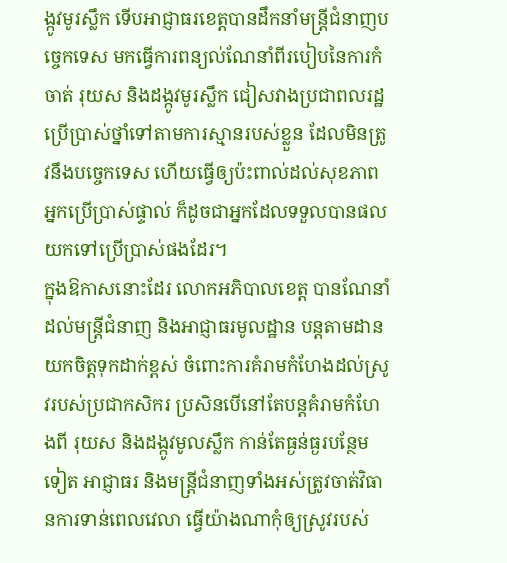ង្កូវមូរស្លឹក ទើបអាជ្ញាធរខេត្តបានដឹកនាំមន្ត្រីជំនាញបច្ចេកទេស មកធ្វើការពន្យល់ណែនាំពីរបៀបនៃការកំចាត់ រុយស និងដង្កូវមូរស្លឹក ជៀសវាងប្រជាពលរដ្ឋប្រើប្រាស់ថ្នាំទៅតាមការស្មានរបស់ខ្លួន ដែលមិនត្រូវនឹងបច្ចេកទេស ហើយធ្វើឲ្យប៉ះពាល់ដល់សុខភាពអ្នកប្រើប្រាស់ផ្ទាល់ ក៏ដូចជាអ្នកដែលទទួលបានផលយកទៅប្រើប្រាស់ផងដែរ។
ក្នុងឱកាសនោះដែរ លោកអភិបាលខេត្ត បានណែនាំដល់មន្ត្រីជំនាញ និងអាជ្ញាធរមូលដ្ឋាន បន្តតាមដានយកចិត្តទុកដាក់ខ្ពស់ ចំពោះការគំរាមកំហែងដល់ស្រូវរបស់ប្រជាកសិករ ប្រសិនបើនៅតែបន្តគំរាមកំហែងពី រុយស និងដង្កូវមូលស្លឹក កាន់តែធ្ងន់ធ្ងរបន្ថែមទៀត អាជ្ញាធរ និងមន្ត្រីជំនាញទាំងអស់ត្រូវចាត់វិធានការទាន់ពេលវេលា ធ្វើយ៉ាងណាកុំឲ្យស្រូវរបស់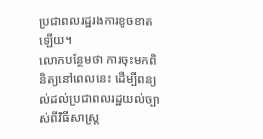ប្រជាពលរដ្ឋរងការខូចខាតឡើយ។
លោកបន្ថែមថា ការចុះមកពិនិត្យនៅពេលនេះ ដើម្បីពន្យល់ដល់ប្រជាពលរដ្ឋយល់ច្បាស់ពីវិធីសាស្ត្រ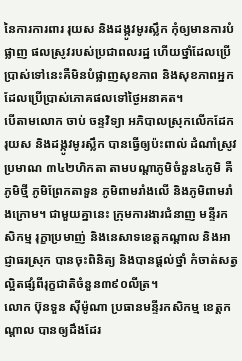នៃការការពារ រុយស និងដង្កូវមូរស្លឹក កុំឲ្យមានការបំផ្លាញ ផលស្រូវរបស់ប្រជាពលរដ្ឋ ហើយថ្នាំដែលប្រើប្រាស់ទៅនេះគឺមិនបំផ្លាញសុខភាព និងសុខភាពអ្នក ដែលប្រើប្រាស់ភោគផលទៅថ្ងៃអនាគត។
បើតាមលោក ចាប់ ចន្ទវិទ្យា អភិបាលស្រុកលើកដែក រុយស និងដង្កូវមូរស្លឹក បានធ្វើឲ្យប៉ះពាល់ ដំណាំស្រូវប្រមាណ ៣៤២ហិកតា តាមបណ្តាភូមិចំនួន៤ភូមិ គឺ ភូមិថ្មី ភូមិព្រែកតាទួន ភូមិពាមរាំងលើ និងភូមិពាមរាំងក្រោម។ ជាមួយគ្នានេះ ក្រុមការងារជំនាញ មន្ទីរកសិកម្ម រុក្ខាប្រមាញ់ និងនេសាទខេត្តកណ្ដាល និងអាជ្ញាធរស្រុក បានចុះពិនិត្យ និងបានផ្តល់ថ្នាំ កំចាត់សត្វល្អិតផ្សំពីរុក្ខជាតិចំនួន៣៩០លីត្រ។
លោក ប៊ុនទួន ស៊ីម៉ូណា ប្រធានមន្ទីរកសិកម្ម ខេត្តកណ្ដាល បានឲ្យដឹងដែរ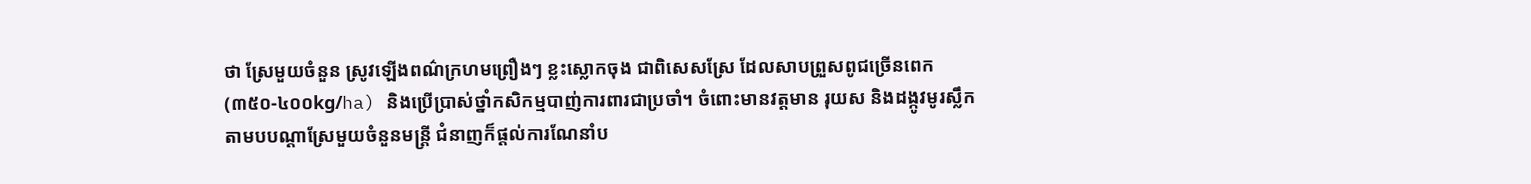ថា ស្រែមួយចំនួន ស្រូវឡើងពណ៌ក្រហមព្រឿងៗ ខ្លះស្លោកចុង ជាពិសេសស្រែ ដែលសាបព្រួសពូជច្រើនពេក (៣៥០-៤០០kg/ha) និងប្រើប្រាស់ថ្នាំកសិកម្មបាញ់ការពារជាប្រចាំ។ ចំពោះមានវត្តមាន រុយស និងដង្កូវមូរស្លឹក តាមបបណ្តាស្រែមួយចំនួនមន្ត្រី ជំនាញក៏ផ្តល់ការណែនាំប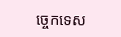ច្ចេកទេស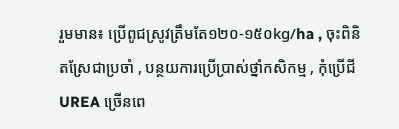រួមមាន៖ ប្រើពូជស្រូវត្រឹមតែ១២០-១៥០kg/ha , ចុះពិនិតស្រែជាប្រចាំ , បន្ថយការប្រើប្រាស់ថ្នាំកសិកម្ម , កុំប្រើជី UREA ច្រើនពេ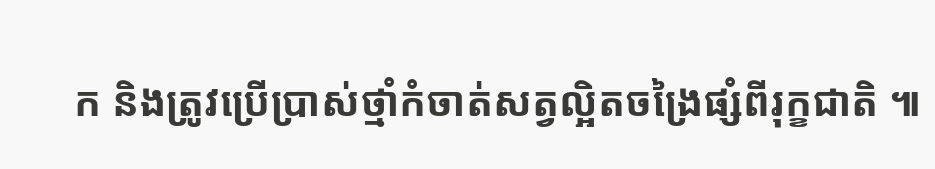ក និងត្រូវប្រើប្រាស់ថ្មាំកំចាត់សត្វល្អិតចង្រៃផ្សំពីរុក្ខជាតិ ៕